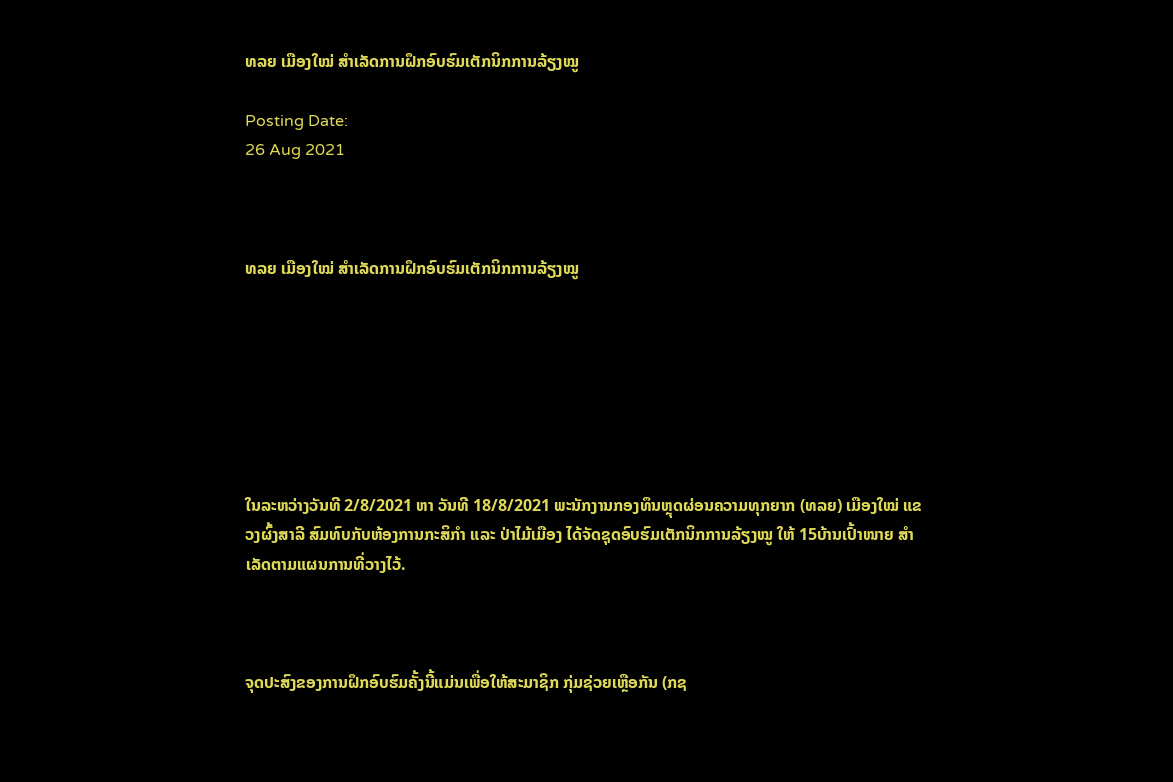ທລຍ ເມືອງໃໝ່ ສໍາເລັດການຝຶກອົບຮົມເຕັກນິກການລ້ຽງໝູ

Posting Date:
26 Aug 2021



ທລຍ ເມືອງໃໝ່ ສໍາເລັດການຝຶກອົບຮົມເຕັກນິກການລ້ຽງໝູ







ໃນລະຫວ່າງວັນທີ 2/8/2021 ຫາ ວັນທີ 18/8/2021 ພະນັກງານກອງທຶນຫຼຸດຜ່ອນຄວາມທຸກຍາກ (ທລຍ) ເມືອງໃໝ່ ແຂວງຜົ້ງສາລີ ສົມທົບກັບຫ້ອງການກະສິກໍາ ແລະ ປ່າໄມ້ເມືອງ ໄດ້ຈັດຊຸດອົບຮົມເຕັກນິກການລ້ຽງໝູ ໃຫ້ 15ບ້ານເປົ້າໜາຍ ສໍາເລັດຕາມແຜນການທີ່ວາງໄວ້.



ຈຸດປະສົງຂອງການຝຶກອົບຮົມຄັ້ງນີ້ແມ່ນເພື່ອໃຫ້ສະມາຊິກ ກຸ່ມຊ່ວຍເຫຼືອກັນ (ກຊ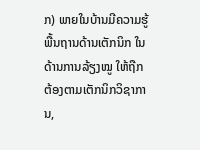ກ) ພາຍໃນບ້ານມີຄວາມຮູ້ພື້ນຖານດ້ານເຕັກນິກ ໃນດ້ານການລ້ຽງໝູ ໃຫ້ຖືກຕ້ອງຕາມເຕັກນິກວິຊາການ,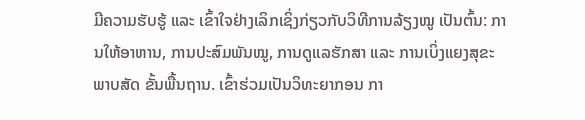ມີຄວາມຮັບຮູ້ ແລະ ເຂົ້າໃຈຢ່າງເລິກເຊິ່ງກ່ຽວກັບວິທີການລ້ຽງໝູ ເປັນຕົ້ນ: ການໃຫ້ອາຫານ, ການປະສົມພັນໝູ, ການດູແລຮັກສາ ແລະ ການເບິ່ງແຍງສຸຂະພາບສັດ ຂັ້ນພື້ນຖານ. ເຂົ້າຮ່ວມເປັນວິທະຍາກອນ ກາ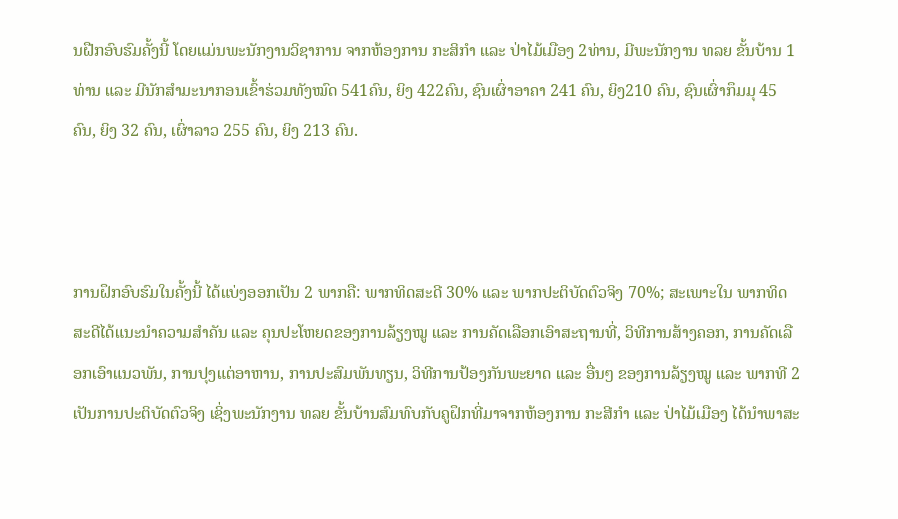ນຝືກອົບຮົມຄັ້ງນີ້ ໂດຍແມ່ນພະນັກງານວິຊາການ ຈາກຫ້ອງການ ກະສິກຳ ແລະ ປ່າໄມ້ເມືອງ 2ທ່ານ, ມີພະນັກງານ ທລຍ ຂັ້ນບ້ານ 1 ທ່ານ ແລະ ມີນັກສໍາມະນາກອນເຂົ້າຮ່ວມທັງໝົດ 541ຄົນ, ຍິງ 422ຄົນ, ຊົນເຜົ່າອາຄາ 241 ຄົນ, ຍິງ210 ຄົນ, ຊົນເຜົ່າກຶມມຸ 45 ຄົນ, ຍິງ 32 ຄົນ, ເຜົ່າລາວ 255 ຄົນ, ຍິງ 213 ຄົນ.



ການຝຶກອົບຮົມໃນຄັ້ງນີ້ ໄດ້ແບ່ງອອກເປັນ 2 ພາກຄື: ພາກທິດສະດີ 30% ແລະ ພາກປະຕິບັດຕົວຈິງ 70%; ສະເພາະໃນ ພາກທິດສະດີໄດ້ແນະນໍາຄວາມສຳຄັນ ແລະ ຄຸນປະໂຫຍດຂອງການລ້ຽງໝູ ແລະ ການຄັດເລືອກເອົາສະຖານທີ່, ວິທີການສ້າງຄອກ, ການຄັດເລືອກເອົາແນວພັນ, ການປຸງແຕ່ອາຫານ, ການປະສົມພັນທຽນ, ວິທີການປ້ອງກັນພະຍາດ ແລະ ອື່ນໆ ຂອງການລ້ຽງໝູ ແລະ ພາກທີ 2 ເປັນການປະຕິບັດຕົວຈິງ ເຊິ່ງພະນັກງານ ທລຍ ຂັ້ນບ້ານສົມທົບກັບຄູຝຶກທີ່ມາຈາກຫ້ອງການ ກະສີກຳ ແລະ ປ່າໄມ້ເມືອງ ໄດ້ນໍາພາສະ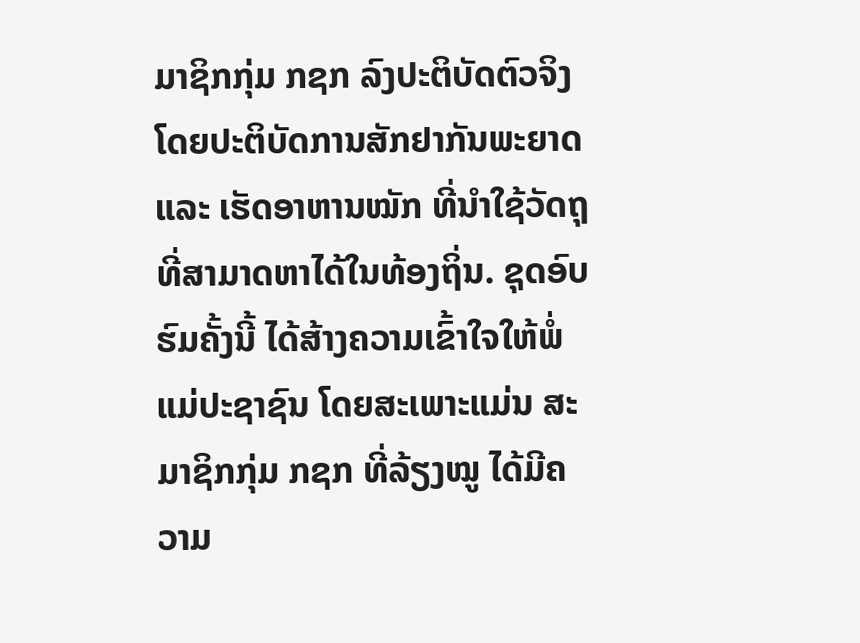ມາຊິກກຸ່ມ ກຊກ ລົງປະຕິບັດຕົວຈິງ ໂດຍປະຕິບັດການສັກຢາກັນພະຍາດ ແລະ ເຮັດອາຫານໝັກ ທີ່ນໍາໃຊ້ວັດຖຸທີ່ສາມາດຫາໄດ້ໃນທ້ອງຖິ່ນ. ຊຸດອົບຮົມຄັ້ງນີ້ ໄດ້ສ້າງຄວາມເຂົ້າໃຈໃຫ້ພໍ່ແມ່ປະຊາຊົນ ໂດຍສະເພາະແມ່ນ ສະມາຊິກກຸ່ມ ກຊກ ທີ່ລ້ຽງໝູ ໄດ້ມີຄວາມ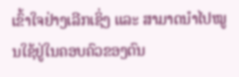ເຂົ້າໃຈຢ່າງເລີກເຊິ່ງ ແລະ ສາມາດນໍາໄປໝູນໃຊ້ຢູ່ໃນຄອບຄົວຂອງຕົນ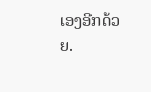ເອງອີກດ້ວຍ.